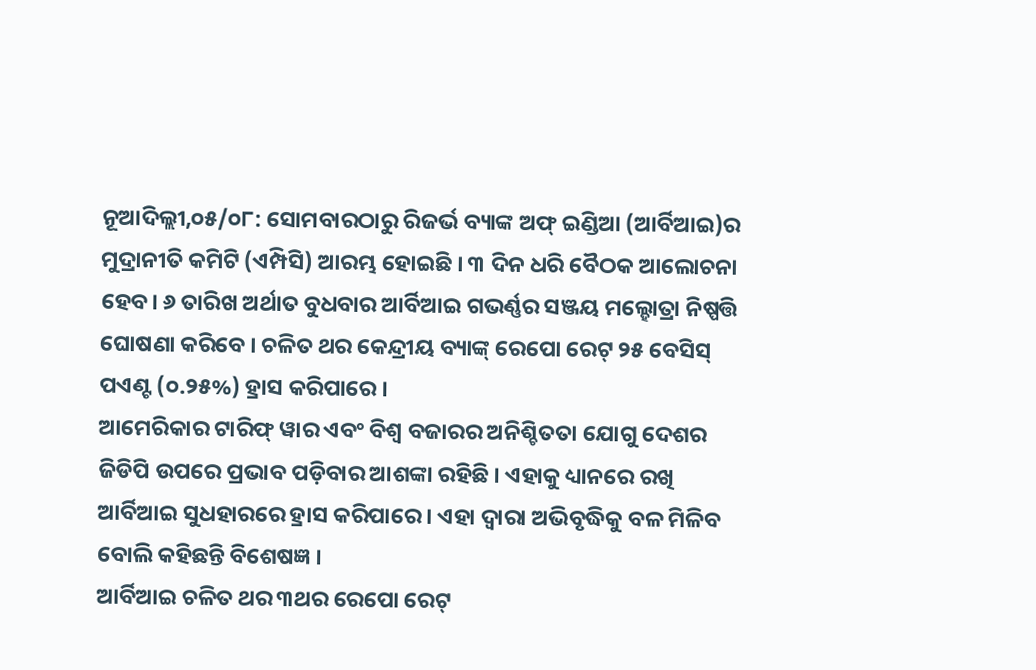ନୂଆଦିଲ୍ଲୀ,୦୫/୦୮: ସୋମବାରଠାରୁ ରିଜର୍ଭ ବ୍ୟାଙ୍କ ଅଫ୍ ଇଣ୍ଡିଆ (ଆର୍ବିଆଇ)ର ମୁଦ୍ରାନୀତି କମିଟି (ଏମ୍ପିସି) ଆରମ୍ଭ ହୋଇଛି । ୩ ଦିନ ଧରି ବୈଠକ ଆଲୋଚନା ହେବ। ୬ ତାରିଖ ଅର୍ଥାତ ବୁଧବାର ଆର୍ବିଆଇ ଗଭର୍ଣ୍ଣର ସଞ୍ଜୟ ମଲ୍ହୋତ୍ରା ନିଷ୍ପତ୍ତି ଘୋଷଣା କରିବେ । ଚଳିତ ଥର କେନ୍ଦ୍ରୀୟ ବ୍ୟାଙ୍କ୍ ରେପୋ ରେଟ୍ ୨୫ ବେସିସ୍ ପଏଣ୍ଟ (୦.୨୫%) ହ୍ରାସ କରିପାରେ ।
ଆମେରିକାର ଟାରିଫ୍ ୱାର ଏବଂ ବିଶ୍ୱ ବଜାରର ଅନିଶ୍ଚିତତା ଯୋଗୁ ଦେଶର ଜିଡିପି ଉପରେ ପ୍ରଭାବ ପଡ଼ିବାର ଆଶଙ୍କା ରହିଛି । ଏହାକୁ ଧ୍ୟାନରେ ରଖି ଆର୍ବିଆଇ ସୁଧହାରରେ ହ୍ରାସ କରିପାରେ । ଏହା ଦ୍ୱାରା ଅଭିବୃଦ୍ଧିକୁ ବଳ ମିଳିବ ବୋଲି କହିଛନ୍ତି ବିଶେଷଜ୍ଞ ।
ଆର୍ବିଆଇ ଚଳିତ ଥର ୩ଥର ରେପୋ ରେଟ୍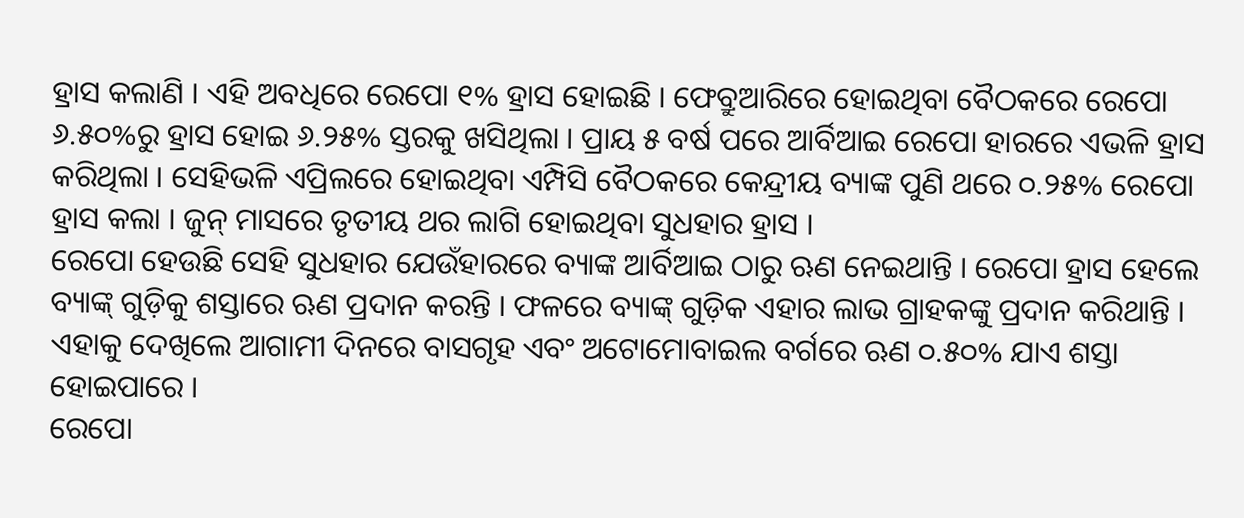ହ୍ରାସ କଲାଣି । ଏହି ଅବଧିରେ ରେପୋ ୧% ହ୍ରାସ ହୋଇଛି । ଫେବ୍ରୁଆରିରେ ହୋଇଥିବା ବୈଠକରେ ରେପୋ ୬.୫୦%ରୁ ହ୍ରାସ ହୋଇ ୬.୨୫% ସ୍ତରକୁ ଖସିଥିଲା । ପ୍ରାୟ ୫ ବର୍ଷ ପରେ ଆର୍ବିଆଇ ରେପୋ ହାରରେ ଏଭଳି ହ୍ରାସ କରିଥିଲା । ସେହିଭଳି ଏପ୍ରିଲରେ ହୋଇଥିବା ଏମ୍ପିସି ବୈଠକରେ କେନ୍ଦ୍ରୀୟ ବ୍ୟାଙ୍କ ପୁଣି ଥରେ ୦.୨୫% ରେପୋ ହ୍ରାସ କଲା । ଜୁନ୍ ମାସରେ ତୃତୀୟ ଥର ଲାଗି ହୋଇଥିବା ସୁଧହାର ହ୍ରାସ ।
ରେପୋ ହେଉଛି ସେହି ସୁଧହାର ଯେଉଁହାରରେ ବ୍ୟାଙ୍କ ଆର୍ବିଆଇ ଠାରୁ ଋଣ ନେଇଥାନ୍ତି । ରେପୋ ହ୍ରାସ ହେଲେ ବ୍ୟାଙ୍କ୍ ଗୁଡ଼ିକୁ ଶସ୍ତାରେ ଋଣ ପ୍ରଦାନ କରନ୍ତି । ଫଳରେ ବ୍ୟାଙ୍କ୍ ଗୁଡ଼ିକ ଏହାର ଲାଭ ଗ୍ରାହକଙ୍କୁ ପ୍ରଦାନ କରିଥାନ୍ତି । ଏହାକୁ ଦେଖିଲେ ଆଗାମୀ ଦିନରେ ବାସଗୃହ ଏବଂ ଅଟୋମୋବାଇଲ ବର୍ଗରେ ଋଣ ୦.୫୦% ଯାଏ ଶସ୍ତା ହୋଇପାରେ ।
ରେପୋ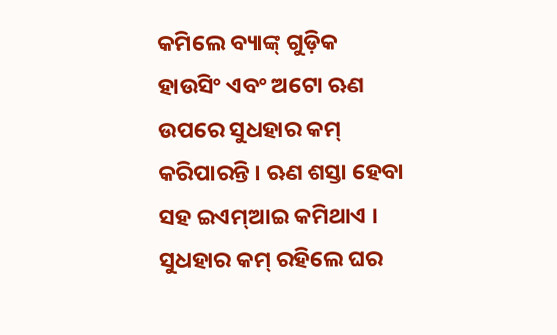କମିଲେ ବ୍ୟାଙ୍କ୍ ଗୁଡ଼ିକ ହାଉସିଂ ଏବଂ ଅଟୋ ଋଣ ଉପରେ ସୁଧହାର କମ୍ କରିପାରନ୍ତି । ଋଣ ଶସ୍ତା ହେବା ସହ ଇଏମ୍ଆଇ କମିଥାଏ । ସୁଧହାର କମ୍ ରହିଲେ ଘର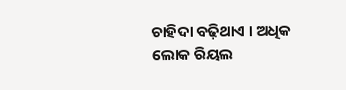ଚାହିଦା ବଢ଼ିଥାଏ । ଅଧିକ ଲୋକ ରିୟଲ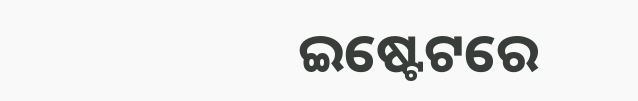ଇଷ୍ଟେଟରେ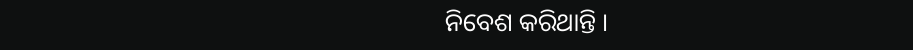ନିବେଶ କରିଥାନ୍ତି ।